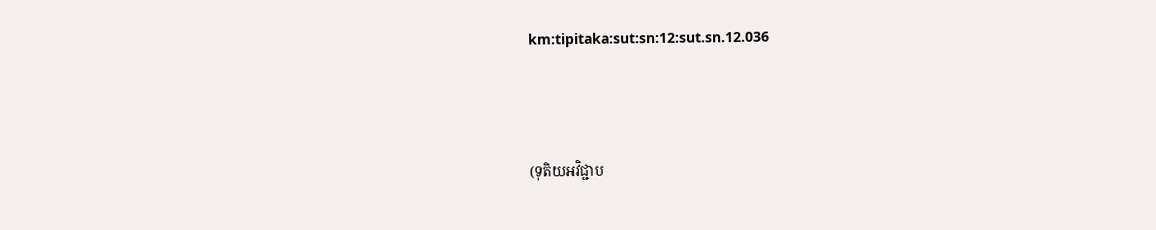km:tipitaka:sut:sn:12:sut.sn.12.036



(ទុតិយអវិជ្ជាប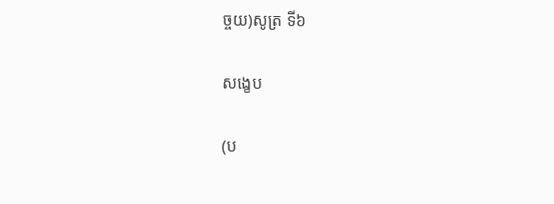ច្ចយ)សូត្រ ទី៦

សង្ខេប

(ប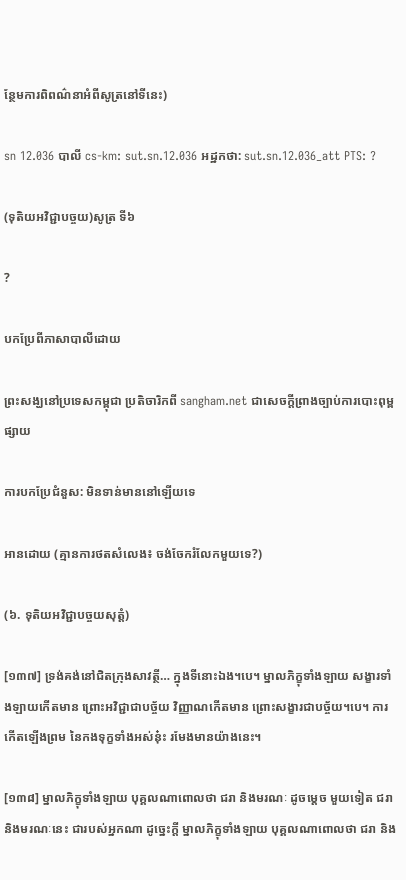ន្ថែមការពិពណ៌នាអំពីសូត្រនៅទីនេះ)

sn 12.036 បាលី cs-km: sut.sn.12.036 អដ្ឋកថា: sut.sn.12.036_att PTS: ?

(ទុតិយអវិជ្ជាបច្ចយ)សូត្រ ទី៦

?

បកប្រែពីភាសាបាលីដោយ

ព្រះសង្ឃនៅប្រទេសកម្ពុជា ប្រតិចារិកពី sangham.net ជាសេចក្តីព្រាងច្បាប់ការបោះពុម្ពផ្សាយ

ការបកប្រែជំនួស: មិនទាន់មាននៅឡើយទេ

អានដោយ (គ្មានការថតសំលេង៖ ចង់ចែករំលែកមួយទេ?)

(៦. ទុតិយអវិជ្ជាបច្ចយសុត្តំ)

[១៣៧] ទ្រង់គង់នៅជិតក្រុងសាវត្ថី… ក្នុងទីនោះឯង។បេ។ ម្នាលភិក្ខុទាំងឡាយ សង្ខារទាំងឡាយកើតមាន ព្រោះអវិជ្ជាជាបច្ច័យ វិញ្ញាណកើតមាន ព្រោះសង្ខារជាបច្ច័យ។បេ។ ការកើតឡើងព្រម នៃកងទុក្ខទាំងអស់នុ៎ះ រមែងមានយ៉ាងនេះ។

[១៣៨] ម្នាលភិក្ខុទាំងឡាយ បុគ្គលណាពោលថា ជរា និងមរណៈ ដូចម្តេច មួយទៀត ជរានិងមរណៈនេះ ជារបស់អ្នកណា ដូច្នេះក្តី ម្នាលភិក្ខុទាំងឡាយ បុគ្គលណាពោលថា ជរា និង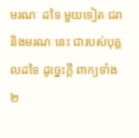មរណៈ ដទៃ មួយទៀត ជរានិងមរណៈនេះ ជារបស់បុគ្គលដទៃ ដូច្នេះក្តី ពាក្យទាំង២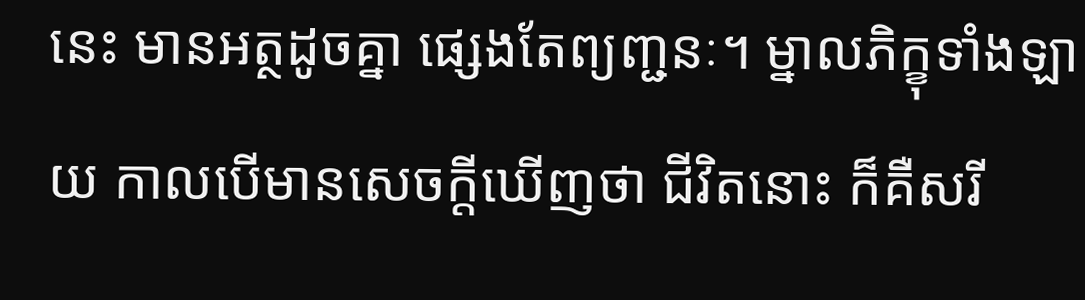នេះ មានអត្ថដូចគ្នា ផ្សេងតែព្យញ្ជនៈ។ ម្នាលភិក្ខុទាំងឡាយ កាលបើមានសេចក្តីឃើញថា ជីវិតនោះ ក៏គឺសរី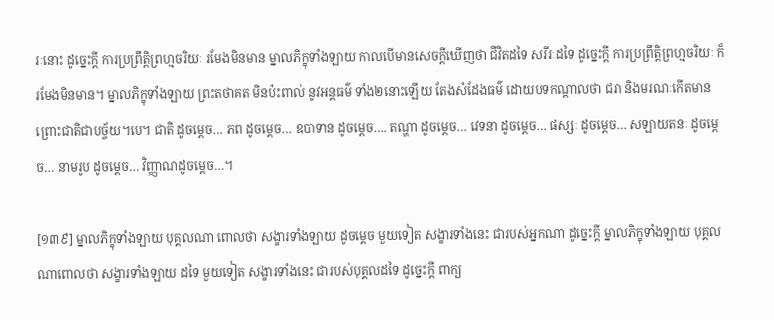រៈនោះ ដូច្នេះក្តី ការប្រព្រឹត្តិព្រហ្មចរិយៈ រមែងមិនមាន ម្នាលភិក្ខុទាំងឡាយ កាលបើមានសេចក្តីឃើញថា ជីវិតដទៃ សរីរៈដទៃ ដូច្នេះក្តី ការប្រព្រឹត្តិព្រហ្មចរិយៈ ក៏រមែងមិនមាន។ ម្នាលភិក្ខុទាំងឡាយ ព្រះតថាគត មិនប៉ះពាល់ នូវអន្តធម៌ ទាំង២នោះឡើយ តែងសំដែងធម៌ ដោយបទកណ្តាលថា ជរា និងមរណៈកើតមាន ព្រោះជាតិជាបច្ច័យ។បេ។ ជាតិ ដូចម្តេច… ភព ដូចម្តេច… ឧបាទាន ដូចម្តេច…. តណ្ហា ដូចម្តេច… វេទនា ដូចម្តេច… ផស្សៈ ដូចម្តេច… សឡាយតនៈ ដូចម្តេច… នាមរូប ដូចម្តេច… វិញ្ញាណដូចម្តេច…។

[១៣៩] ម្នាលភិក្ខុទាំងឡាយ បុគ្គលណា ពោលថា សង្ខារទាំងឡាយ ដូចម្តេច មួយទៀត សង្ខារទាំងនេះ ជារបស់អ្នកណា ដូច្នេះក្តី ម្នាលភិក្ខុទាំងឡាយ បុគ្គលណាពោលថា សង្ខារទាំងឡាយ ដទៃ មួយទៀត សង្ខារទាំងនេះ ជារបស់បុគ្គលដទៃ ដូច្នេះក្តី ពាក្យ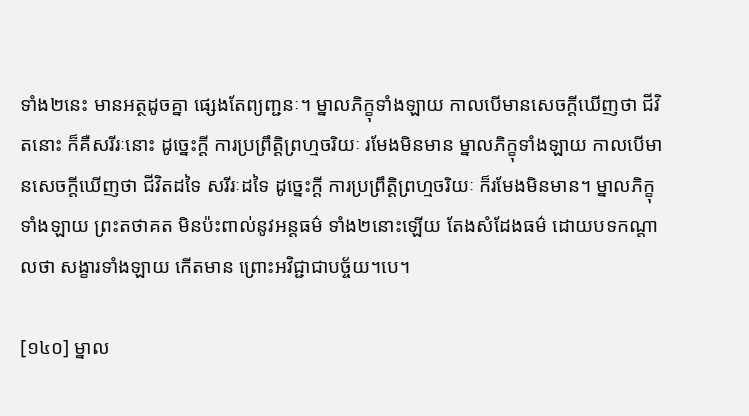ទាំង២នេះ មានអត្ថដូចគ្នា ផ្សេងតែព្យញ្ជនៈ។ ម្នាលភិក្ខុទាំងឡាយ កាលបើមានសេចក្តីឃើញថា ជីវិតនោះ ក៏គឺសរីរៈនោះ ដូច្នេះក្តី ការប្រព្រឹត្តិព្រហ្មចរិយៈ រមែងមិនមាន ម្នាលភិក្ខុទាំងឡាយ កាលបើមានសេចក្តីឃើញថា ជីវិតដទៃ សរីរៈដទៃ ដូច្នេះក្តី ការប្រព្រឹត្តិព្រហ្មចរិយៈ ក៏រមែងមិនមាន។ ម្នាលភិក្ខុទាំងឡាយ ព្រះតថាគត មិនប៉ះពាល់នូវអន្តធម៌ ទាំង២នោះឡើយ តែងសំដែងធម៌ ដោយបទកណ្តាលថា សង្ខារទាំងឡាយ កើតមាន ព្រោះអវិជ្ជាជាបច្ច័យ។បេ។

[១៤០] ម្នាល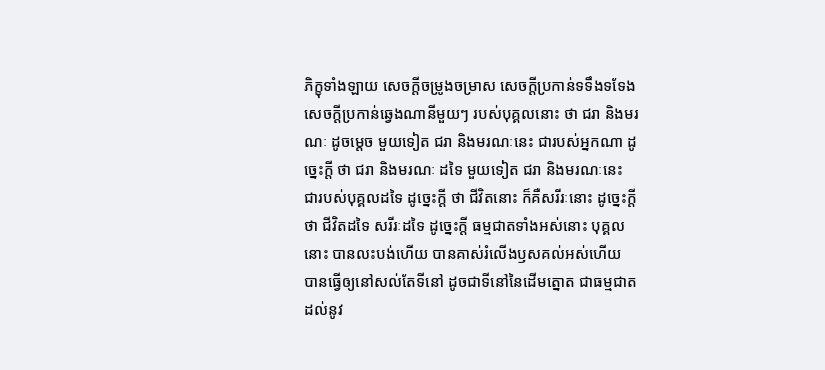ភិក្ខុទាំងឡាយ សេចក្តីចម្រូងចម្រាស សេចក្តីប្រកាន់ទទឹងទទែង សេចក្តីប្រកាន់ឆ្វេងណានីមួយៗ របស់បុគ្គលនោះ ថា ជរា និងមរណៈ ដូចម្តេច មួយទៀត ជរា និងមរណៈនេះ ជារបស់អ្នកណា ដូច្នេះក្តី ថា ជរា និងមរណៈ ដទៃ មួយទៀត ជរា និងមរណៈនេះ ជារបស់បុគ្គលដទៃ ដូច្នេះក្តី ថា ជីវិតនោះ ក៏គឺសរីរៈនោះ ដូច្នេះក្តី ថា ជីវិតដទៃ សរីរៈដទៃ ដូច្នេះក្តី ធម្មជាតទាំងអស់នោះ បុគ្គលនោះ បានលះបង់ហើយ បានគាស់រំលើងឫសគល់អស់ហើយ បានធ្វើឲ្យនៅសល់តែទីនៅ ដូចជាទីនៅនៃដើមត្នោត ជាធម្មជាត ដល់នូវ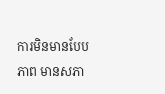ការមិនមានបែបភាព មានសភា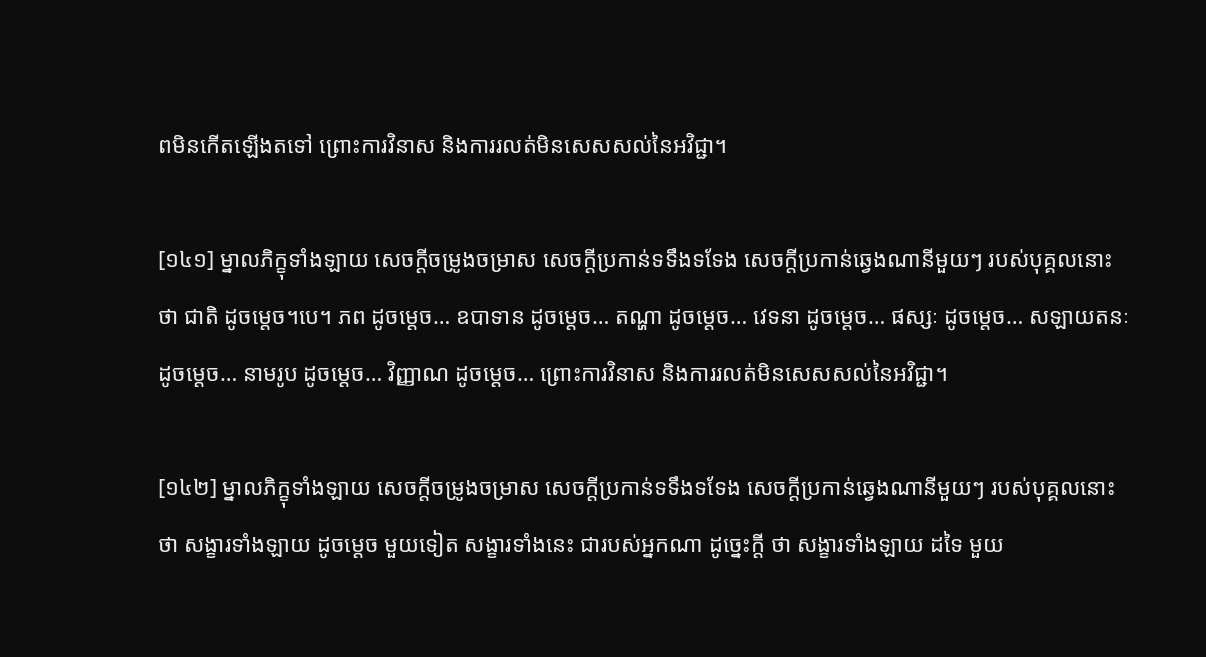ពមិនកើតឡើងតទៅ ព្រោះការវិនាស និងការរលត់មិនសេសសល់នៃអវិជ្ជា។

[១៤១] ម្នាលភិក្ខុទាំងឡាយ សេចក្តីចម្រូងចម្រាស សេចក្តីប្រកាន់ទទឹងទទែង សេចក្តីប្រកាន់ឆ្វេងណានីមួយៗ របស់បុគ្គលនោះ ថា ជាតិ ដូចម្តេច។បេ។ ភព ដូចម្តេច… ឧបាទាន ដូចម្តេច… តណ្ហា ដូចម្តេច… វេទនា ដូចម្តេច… ផស្សៈ ដូចម្តេច… សឡាយតនៈ ដូចម្តេច… នាមរូប ដូចម្តេច… វិញ្ញាណ ដូចម្តេច… ព្រោះការវិនាស និងការរលត់មិនសេសសល់នៃអវិជ្ជា។

[១៤២] ម្នាលភិក្ខុទាំងឡាយ សេចក្តីចម្រូងចម្រាស សេចក្តីប្រកាន់ទទឹងទទែង សេចក្តីប្រកាន់ឆ្វេងណានីមួយៗ របស់បុគ្គលនោះ ថា សង្ខារទាំងឡាយ ដូចម្តេច មួយទៀត សង្ខារទាំងនេះ ជារបស់អ្នកណា ដូច្នេះក្តី ថា សង្ខារទាំងឡាយ ដទៃ មួយ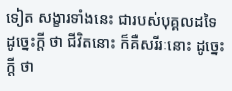ទៀត សង្ខារទាំងនេះ ជារបស់បុគ្គលដទៃ ដូច្នេះក្តី ថា ជីវិតនោះ ក៏គឺសរីរៈនោះ ដូច្នេះក្តី ថា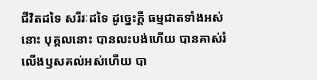ជីវិតដទៃ សរីរៈដទៃ ដូច្នេះក្តី ធម្មជាតទាំងអស់នោះ បុគ្គលនោះ បានលះបង់ហើយ បានគាស់រំលើងឫសគល់អស់ហើយ បា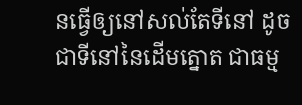នធ្វើឲ្យនៅសល់តែទីនៅ ដូចជាទីនៅនៃដើមត្នោត ជាធម្ម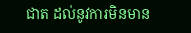ជាត ដល់នូវការមិនមាន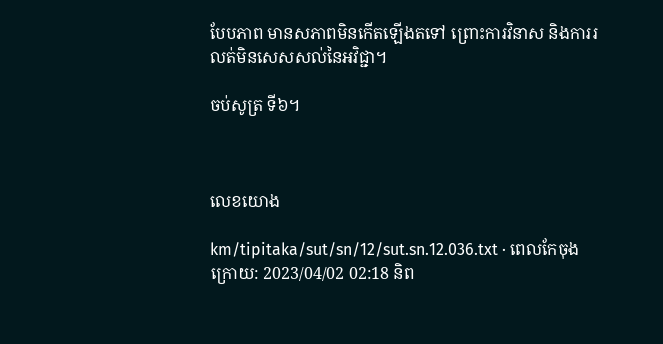បែបភាព មានសភាពមិនកើតឡើងតទៅ ព្រោះការវិនាស និងការរលត់មិនសេសសល់នៃអវិជ្ជា។

ចប់សូត្រ ទី៦។



លេខយោង

km/tipitaka/sut/sn/12/sut.sn.12.036.txt · ពេលកែចុងក្រោយ: 2023/04/02 02:18 និព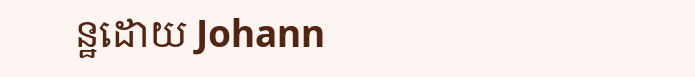ន្ឋដោយ Johann